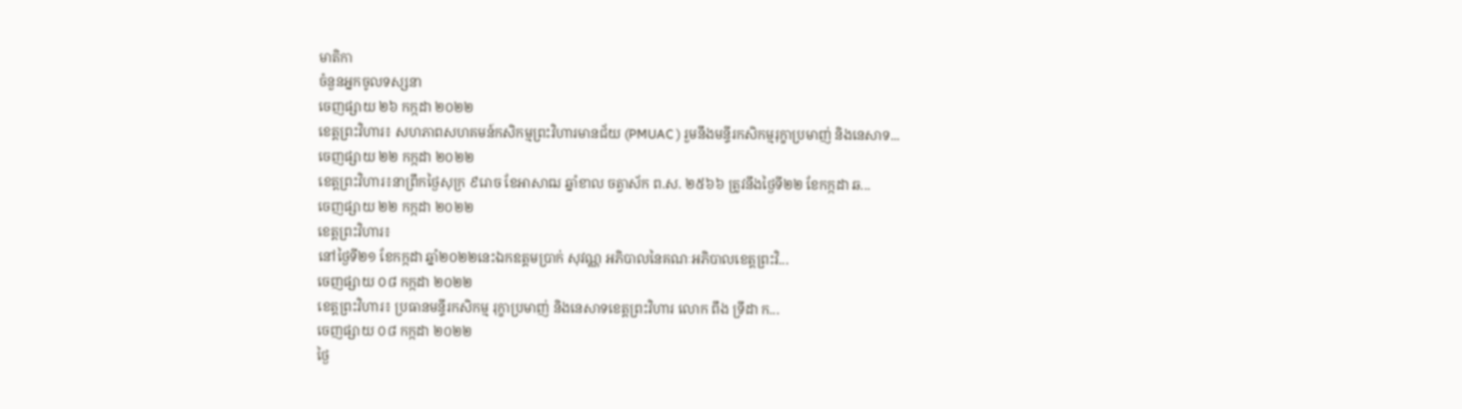មាតិកា
ចំនួនអ្នកចូលទស្សនា
ចេញផ្សាយ ២៦ កក្កដា ២០២២
ខេត្តព្រះវិហារ៖ សហភាពសហគមន៍កសិកម្មព្រះវិហារមានជ័យ (PMUAC ) រួមនឹងមន្ទីរកសិកម្មរុក្ខាប្រមាញ់ និងនេសាទ...
ចេញផ្សាយ ២២ កក្កដា ២០២២
ខេត្តព្រះវិហារ៖នាព្រឹកថ្ងៃសុក្រ ៩រោច ខែអាសាឍ ឆ្នាំខាល ចត្វាស័ក ព.ស. ២៥៦៦ ត្រូវនឹងថ្ងៃទី២២ ខែកក្កដា ឆ...
ចេញផ្សាយ ២២ កក្កដា ២០២២
ខេត្តព្រះវិហារ៖
នៅថ្ងៃទី២១ ខែកក្កដា ឆ្នាំ២០២២នេះឯកឧត្តមប្រាក់ សុវណ្ណ អភិបាលនៃគណៈអភិបាលខេត្តព្រះវិ...
ចេញផ្សាយ ០៨ កក្កដា ២០២២
ខេត្តព្រះវិហារ៖ ប្រធានមន្ទីរកសិកម្ម រុក្ខាប្រមាញ់ និងនេសាទខេត្តព្រះវិហារ លោក ពឹង ទ្រីដា ក...
ចេញផ្សាយ ០៨ កក្កដា ២០២២
ថ្ងៃ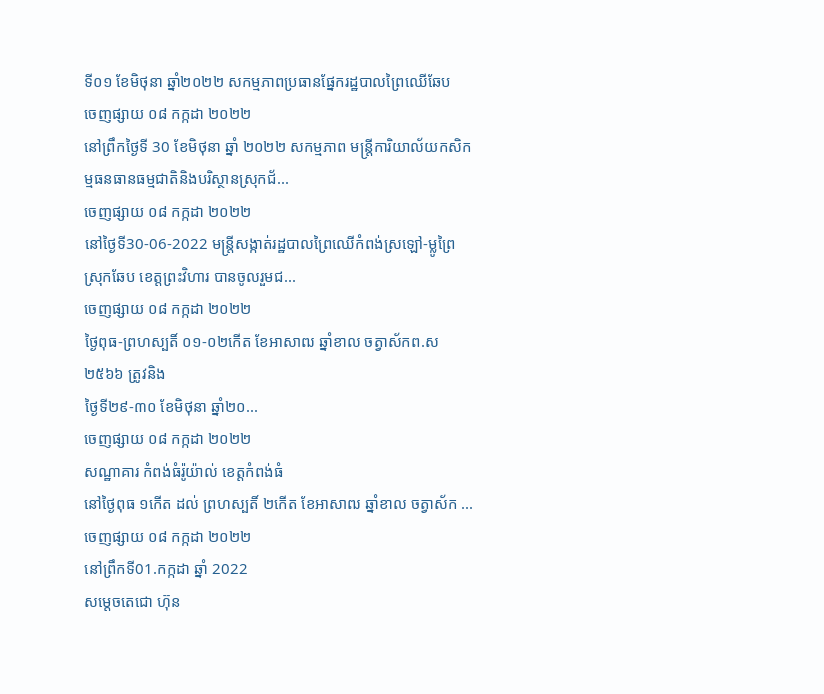ទី០១ ខែមិថុនា ឆ្នាំ២០២២ សកម្មភាពប្រធានផ្នែករដ្ឋបាលព្រៃឈើឆែប
ចេញផ្សាយ ០៨ កក្កដា ២០២២
នៅព្រឹកថ្ងៃទី 30 ខែមិថុនា ឆ្នាំ ២០២២ សកម្មភាព មន្រ្តីការិយាល័យកសិកម្មធនធានធម្មជាតិនិងបរិស្ថានស្រុកជ័...
ចេញផ្សាយ ០៨ កក្កដា ២០២២
នៅថ្ងៃទី30-06-2022 មន្រ្តីសង្កាត់រដ្ឋបាលព្រៃឈើកំពង់ស្រឡៅ-ម្លូព្រៃ ស្រុកឆែប ខេត្តព្រះវិហារ បានចូលរួមជ...
ចេញផ្សាយ ០៨ កក្កដា ២០២២
ថ្ងៃពុធ-ព្រហស្បតិ៍ ០១-០២កើត ខែអាសាឍ ឆ្នាំខាល ចត្វាស័កព.ស២៥៦៦ ត្រូវនិង
ថ្ងៃទី២៩-៣០ ខែមិថុនា ឆ្នាំ២០...
ចេញផ្សាយ ០៨ កក្កដា ២០២២
សណ្ឋាគារ កំពង់ធំរ៉ូយ៉ាល់ ខេត្តកំពង់ធំ
នៅថ្ងៃពុធ ១កើត ដល់ ព្រហស្បតិ៍ ២កើត ខែអាសាឍ ឆ្នាំខាល ចត្វាស័ក ...
ចេញផ្សាយ ០៨ កក្កដា ២០២២
នៅព្រឹកទី01.កក្កដា ឆ្នាំ 2022
សម្តេចតេជោ ហ៊ុន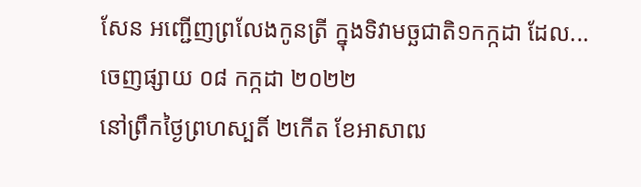សែន អញ្ជើញព្រលែងកូនត្រី ក្នុងទិវាមច្ឆជាតិ១កក្កដា ដែល...
ចេញផ្សាយ ០៨ កក្កដា ២០២២
នៅព្រឹកថ្ងៃព្រហស្បតិ៍ ២កើត ខែអាសាឍ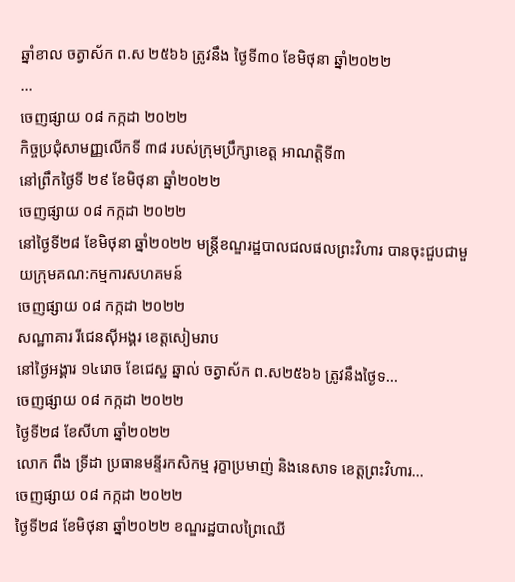ឆ្នាំខាល ចត្វាស័ក ព.ស ២៥៦៦ ត្រូវនឹង ថ្ងៃទី៣០ ខែមិថុនា ឆ្នាំ២០២២
...
ចេញផ្សាយ ០៨ កក្កដា ២០២២
កិច្ចប្រជុំសាមញ្ញលើកទី ៣៨ របស់ក្រុមប្រឹក្សាខេត្ត អាណត្តិទី៣
នៅព្រឹកថ្ងៃទី ២៩ ខែមិថុនា ឆ្នាំ២០២២
ចេញផ្សាយ ០៨ កក្កដា ២០២២
នៅថ្ងៃទី២៨ ខែមិថុនា ឆ្នាំ២០២២ មន្ត្រីខណ្ឌរដ្ឋបាលជលផលព្រះវិហារ បានចុះជួបជាមួយក្រុមគណ:កម្មការសហគមន៍
ចេញផ្សាយ ០៨ កក្កដា ២០២២
សណ្ឋាគារ រីជេនស៊ីអង្គរ ខេត្តសៀមរាប
នៅថ្ងៃអង្គារ ១៤រោច ខែជេស្ឋ ឆ្នាល់ ចត្វាស័ក ព.ស២៥៦៦ ត្រូវនឹងថ្ងៃទ...
ចេញផ្សាយ ០៨ កក្កដា ២០២២
ថ្ងៃទី២៨ ខែសីហា ឆ្នាំ២០២២
លោក ពឹង ទ្រីដា ប្រធានមន្ទីរកសិកម្ម រុក្ខាប្រមាញ់ និងនេសាទ ខេត្តព្រះវិហារ...
ចេញផ្សាយ ០៨ កក្កដា ២០២២
ថ្ងៃទី២៨ ខែមិថុនា ឆ្នាំ២០២២ ខណ្ឌរដ្ឋបាលព្រៃឈើ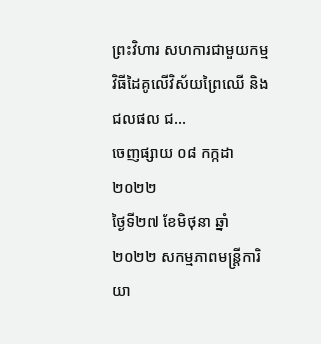ព្រះវិហារ សហការជាមួយកម្មវិធីដៃគូលើវិស័យព្រៃឈើ និងជលផល ជ...
ចេញផ្សាយ ០៨ កក្កដា ២០២២
ថ្ងៃទី២៧ ខែមិថុនា ឆ្នាំ២០២២ សកម្មភាពមន្រ្តីការិយា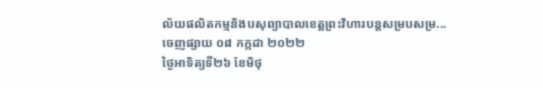ល័យផលិតកម្មនិងបសុព្យាបាលខេត្តព្រះវិហារបន្តសម្របសម្រ...
ចេញផ្សាយ ០៨ កក្កដា ២០២២
ថ្ងៃអាទិត្យទី២៦ ខែមិថុ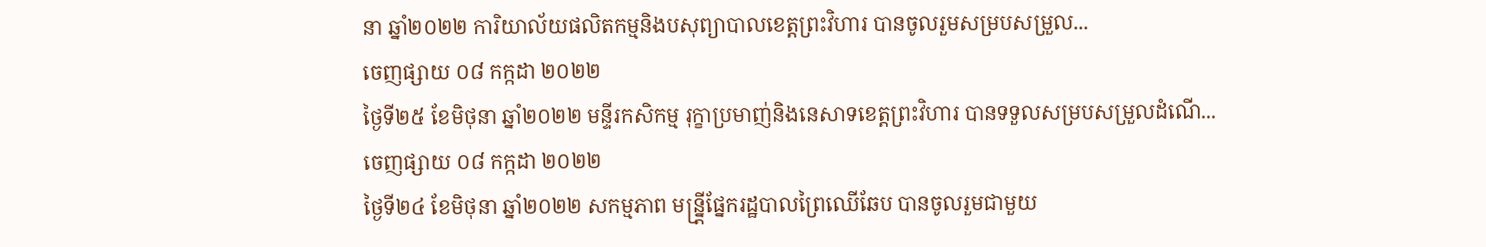នា ឆ្នាំ២០២២ ការិយាល័យផលិតកម្មនិងបសុព្យាបាលខេត្តព្រះវិហារ បានចូលរួមសម្របសម្រួល...
ចេញផ្សាយ ០៨ កក្កដា ២០២២
ថ្ងៃទី២៥ ខែមិថុនា ឆ្នាំ២០២២ មន្ទីរកសិកម្ម រុក្ខាប្រមាញ់និងនេសាទខេត្តព្រះវិហារ បានទទួលសម្របសម្រួលដំណើ...
ចេញផ្សាយ ០៨ កក្កដា ២០២២
ថ្ងៃទី២៤ ខែមិថុនា ឆ្នាំ២០២២ សកម្មភាព មន្ន្ត្រីផ្នែករដ្ឋបាលព្រៃឈើឆែប បានចូលរួមជាមួយ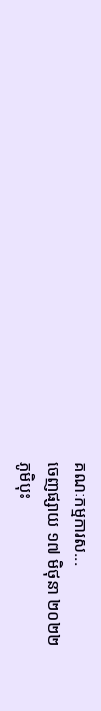គណៈកម្មការស...
ចេញផ្សាយ ១៧ មិថុនា ២០២២
ភូមិបុះ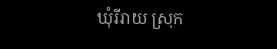ឃុំរីរាយ ស្រុក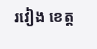រវៀង ខេត្ត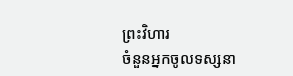ព្រះវិហារ
ចំនួនអ្នកចូលទស្សនា